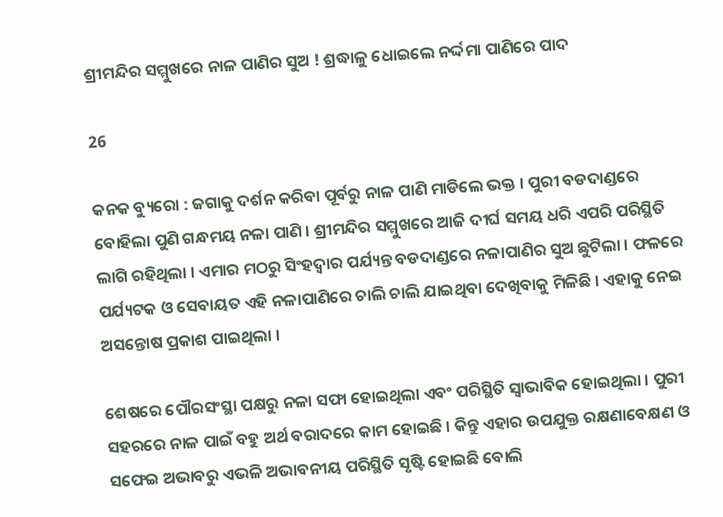ଶ୍ରୀମନ୍ଦିର ସମ୍ମୁଖରେ ନାଳ ପାଣିର ସୁଅ ! ଶ୍ରଦ୍ଧାଳୁ ଧୋଇଲେ ନର୍ଦ୍ଦମା ପାଣିରେ ପାଦ

26

କନକ ବ୍ୟୁରୋ : ଜଗାକୁ ଦର୍ଶନ କରିବା ପୂର୍ବରୁ ନାଳ ପାଣି ମାଡିଲେ ଭକ୍ତ । ପୁରୀ ବଡଦାଣ୍ଡରେ ବୋହିଲା ପୁଣି ଗନ୍ଧମୟ ନଳା ପାଣି । ଶ୍ରୀମନ୍ଦିର ସମ୍ମୁଖରେ ଆଜି ଦୀର୍ଘ ସମୟ ଧରି ଏପରି ପରିସ୍ଥିତି ଲାଗି ରହିଥିଲା । ଏମାର ମଠରୁ ସିଂହଦ୍ୱାର ପର୍ଯ୍ୟନ୍ତ ବଡଦାଣ୍ଡରେ ନଳାପାଣିର ସୁଅ ଛୁଟିଲା । ଫଳରେ ପର୍ଯ୍ୟଟକ ଓ ସେବାୟତ ଏହି ନଳାପାଣିରେ ଚାଲି ଚାଲି ଯାଇଥିବା ଦେଖିବାକୁ ମିଳିଛି । ଏହାକୁ ନେଇ ଅସନ୍ତୋଷ ପ୍ରକାଶ ପାଇଥିଲା ।

ଶେଷରେ ପୌରସଂସ୍ଥା ପକ୍ଷରୁ ନଳା ସଫା ହୋଇଥିଲା ଏବଂ ପରିସ୍ଥିତି ସ୍ୱାଭାବିକ ହୋଇଥିଲା । ପୁରୀ ସହରରେ ନାଳ ପାଇଁ ବହୁ ଅର୍ଥ ବରାଦରେ କାମ ହୋଇଛି । କିନ୍ତୁ ଏହାର ଉପଯୁକ୍ତ ରକ୍ଷଣାବେକ୍ଷଣ ଓ ସଫେଇ ଅଭାବରୁ ଏଭଳି ଅଭାବନୀୟ ପରିସ୍ଥିତି ସୃଷ୍ଟି ହୋଇଛି ବୋଲି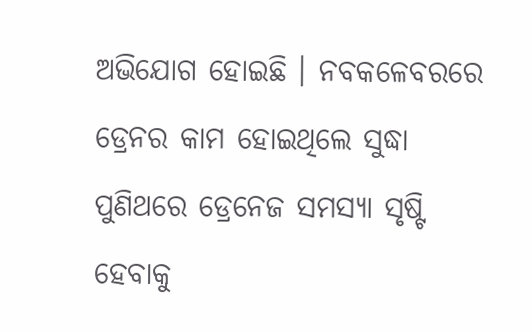ଅଭିଯୋଗ ହୋଇଛି । ନବକଳେବରରେ ଡ୍ରେନର କାମ ହୋଇଥିଲେ ସୁଦ୍ଧା ପୁଣିଥରେ ଡ୍ରେନେଜ ସମସ୍ୟା ସୃଷ୍ଟି ହେବାକୁ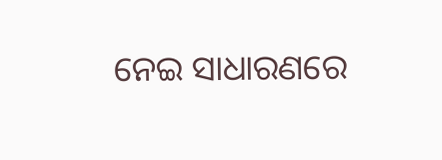ନେଇ ସାଧାରଣରେ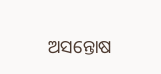ଅସନ୍ତୋଷ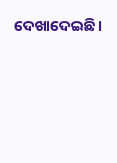ଦେଖାଦେଇଛି ।